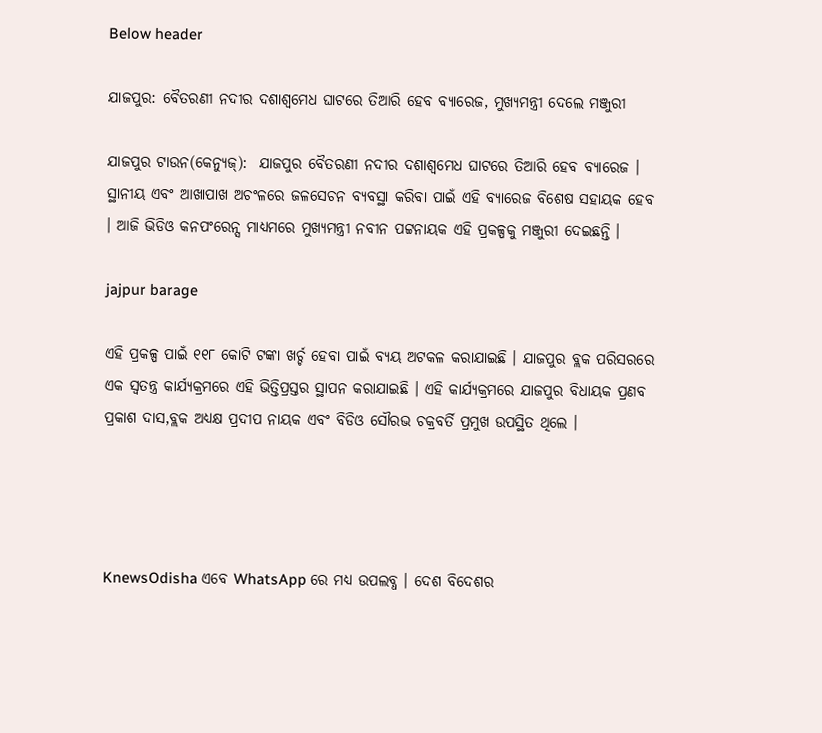Below header

ଯାଜପୁର: ବୈତରଣୀ ନଦୀର ଦଶାଶ୍ୱମେଧ ଘାଟରେ ତିଆରି ହେବ ବ୍ୟାରେଜ, ମୁଖ୍ୟମନ୍ତ୍ରୀ ଦେଲେ ମଞ୍ଜୁରୀ

ଯାଜପୁର ଟାଉନ(କେନ୍ୟୁଜ୍):  ଯାଜପୁର ବୈତରଣୀ ନଦୀର ଦଶାଶ୍ୱମେଧ ଘାଟରେ ତିଆରି ହେବ ବ୍ୟାରେଜ । ସ୍ଥାନୀୟ ଏବଂ ଆଖାପାଖ ଅଚଂଳରେ ଜଳସେଚନ ବ୍ୟବସ୍ଥା କରିବା ପାଇଁ ଏହି ବ୍ୟାରେଜ ବିଶେଷ ସହାୟକ ହେବ । ଆଜି ଭିଡିଓ କନପଂରେନ୍ସ ମାଧ୍ୟମରେ ମୁଖ୍ୟମନ୍ତ୍ରୀ ନବୀନ ପଟ୍ଟନାୟକ ଏହି ପ୍ରକଳ୍ପକୁ ମଞ୍ଜୁରୀ ଦେଇଛନ୍ତି ।

jajpur barage

ଏହି ପ୍ରକଳ୍ପ ପାଇଁ ୧୧୮ କୋଟି ଟଙ୍କା ଖର୍ଚ୍ଚ ହେବା ପାଇଁ ବ୍ୟୟ ଅଟକଳ କରାଯାଇଛି । ଯାଜପୁର ବ୍ଲକ ପରିସରରେ ଏକ ସ୍ୱତନ୍ତ୍ର କାର୍ଯ୍ୟକ୍ରମରେ ଏହି ଭିତ୍ତିପ୍ରସ୍ତର ସ୍ଥାପନ କରାଯାଇଛି । ଏହି କାର୍ଯ୍ୟକ୍ରମରେ ଯାଜପୁର ବିଧାୟକ ପ୍ରଣବ ପ୍ରକାଶ ଦାସ,ବ୍ଲକ ଅଧ୍ୟକ୍ଷ ପ୍ରଦୀପ ନାୟକ ଏବଂ ବିଡିଓ ସୌରଭ ଚକ୍ରବର୍ତି ପ୍ରମୁଖ ଉପସ୍ଥିତ ଥିଲେ ।




KnewsOdisha ଏବେ WhatsApp ରେ ମଧ୍ୟ ଉପଲବ୍ଧ । ଦେଶ ବିଦେଶର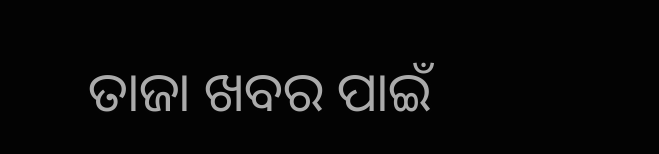ତାଜା ଖବର ପାଇଁ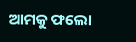ଆମକୁ ଫଲୋ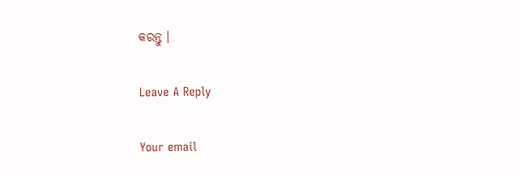କରନ୍ତୁ ।

Leave A Reply

Your email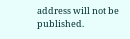address will not be published.